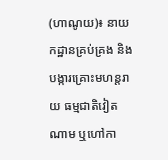(ហាណូយ)៖ នាយកដ្ឋានគ្រប់គ្រង និងបង្ការគ្រោះមហន្តរាយ ធម្មជាតិវៀតណាម ឬហៅកា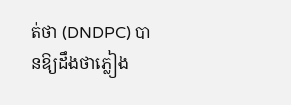ត់ថា (DNDPC) បានឱ្យដឹងថាភ្លៀង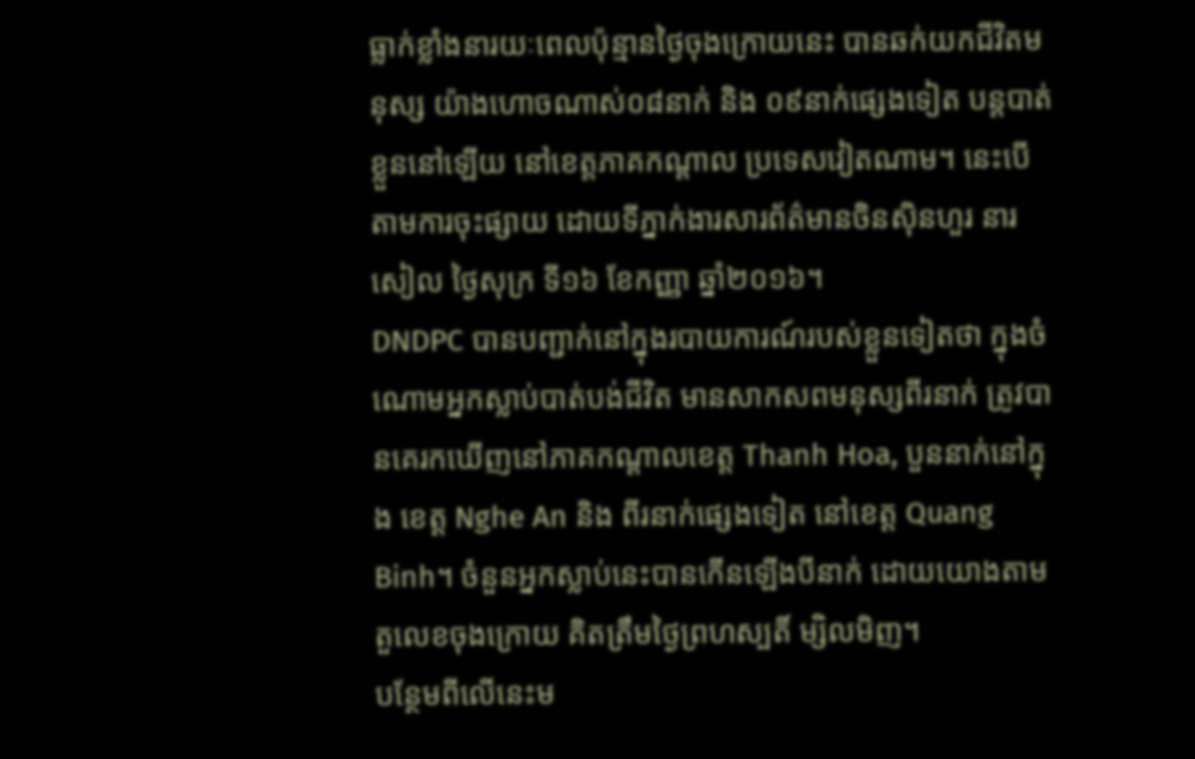ធ្លាក់ខ្លាំងនារយៈពេលប៉ុន្មានថ្ងៃចុងក្រោយនេះ បានឆក់យកជីវិតមនុស្ស យ៉ាងហោចណាស់០៨នាក់ និង ០៩នាក់ផ្សេងទៀត បន្តបាត់ខ្លួននៅឡើយ នៅខេត្តភាគកណ្ដាល ប្រទេសវៀតណាម។ នេះបើតាមការចុះផ្សាយ ដោយទីភ្នាក់ងារសារព័ត៌មានចិនស៊ិនហួរ នារសៀល ថ្ងៃសុក្រ ទី១៦ ខែកញ្ញា ឆ្នាំ២០១៦។
DNDPC បានបញ្ជាក់នៅក្នុងរបាយការណ៍របស់ខ្លួនទៀតថា ក្នុងចំណោមអ្នកស្លាប់បាត់បង់ជីវិត មានសាកសពមនុស្សពីរនាក់ ត្រូវបានគេរកឃើញនៅភាគកណ្ដាលខេត្ត Thanh Hoa, បួននាក់នៅក្នុង ខេត្ត Nghe An និង ពីរនាក់ផ្សេងទៀត នៅខេត្ត Quang Binh។ ចំនួនអ្នកស្លាប់នេះបានកើនឡើងបីនាក់ ដោយយោងតាមតួលេខចុងក្រោយ គិតត្រឹមថ្ងៃព្រហស្បតិ៍ ម្សិលមិញ។
បន្ថែមពីលើនេះម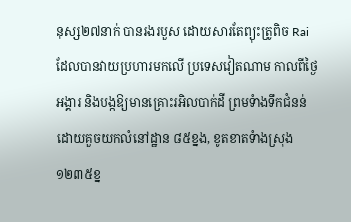នុស្ស២៧នាក់ បានរងរបួស ដោយសារតែព្យុះត្រូពិច Rai ដែលបានវាយប្រហារមកលើ ប្រទេសវៀតណាម កាលពីថ្ងៃអង្គារ និងបង្កឱ្យមានគ្រោះរអិលបាក់ដី ព្រមទំាងទឹកជំនន់ ដោយគួចយកលំនៅដ្ឋាន ៨៥ខ្នង, ខូតខាតទំាងស្រុង ១២៣៥ខ្ន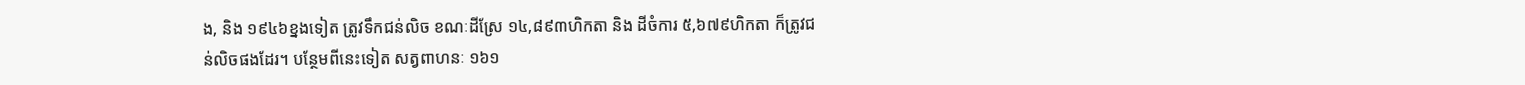ង, និង ១៩៤៦ខ្នងទៀត ត្រូវទឹកជន់លិច ខណៈដីស្រែ ១៤,៨៩៣ហិកតា និង ដីចំការ ៥,៦៧៩ហិកតា ក៏ត្រូវជន់លិចផងដែរ។ បន្ថែមពីនេះទៀត សត្វពាហនៈ ១៦១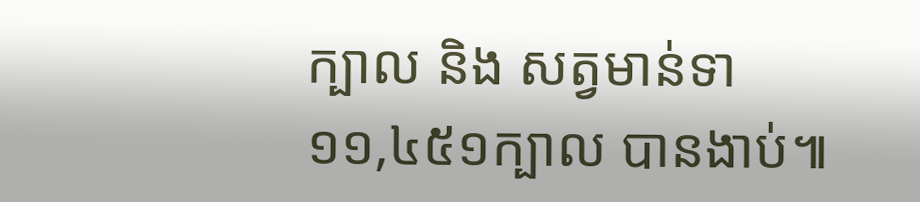ក្បាល និង សត្វមាន់ទា ១១,៤៥១ក្បាល បានងាប់៕